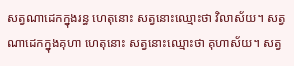សត្វណាដេកក្នុងរន្ធ ហេតុនោះ សត្វនោះឈ្មោះថា វិលាស័យ។ សត្វណាដេកក្នុងគុហា ហេតុនោះ សត្វនោះឈ្មោះថា គុហាស័យ។ សត្វ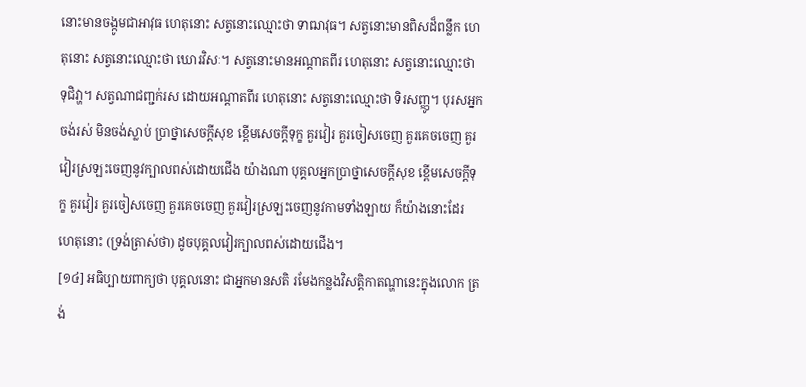នោះមានចង្កូមជាអាវុធ ហេតុនោះ សត្វនោះឈ្មោះថា ទាឍាវុធ។ សត្វនោះមានពិសដ៏ពន្លឹក ហេតុនោះ សត្វនោះឈ្មោះថា ឃោរវិសៈ។ សត្វនោះមានអណ្តាតពីរ ហេតុនោះ សត្វនោះឈ្មោះថា ទុជិវា្ហ។ សត្វណាជញ្ជក់រស ដោយអណ្តាតពីរ ហេតុនោះ សត្វនោះឈ្មោះថា ទិរសញ្ញូ។ បុរសអ្នកចង់រស់ មិនចង់ស្លាប់ ប្រាថ្នាសេចក្តីសុខ ខ្ពើមសេចក្តីទុក្ខ គួរវៀរ គួរចៀសចេញ គួរគេចចេញ គួរវៀរស្រឡះចេញនូវក្បាលពស់ដោយជើង យ៉ាងណា បុគ្គលអ្នកប្រាថ្នាសេចក្តីសុខ ខ្ពើមសេចក្តីទុក្ខ គួរវៀរ គួរចៀសចេញ គួរគេចចេញ គួរវៀរស្រឡះចេញនូវកាមទាំងឡាយ ក៏យ៉ាងនោះដែរ ហេតុនោះ (ទ្រង់ត្រាស់ថា) ដូចបុគ្គលវៀរក្បាលពស់ដោយជើង។
[១៤] អធិប្បាយពាក្យថា បុគ្គលនោះ ជាអ្នកមានសតិ រមែងកន្លងវិសត្តិកាតណ្ហានេះក្នុងលោក ត្រង់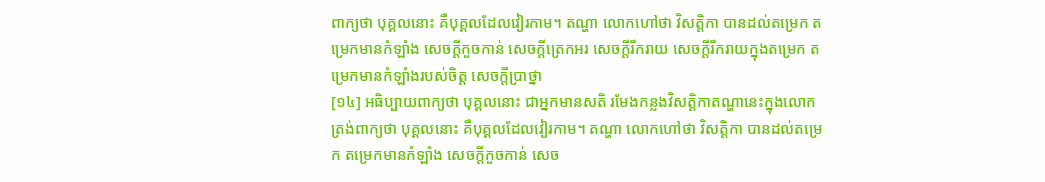ពាក្យថា បុគ្គលនោះ គឺបុគ្គលដែលវៀរកាម។ តណ្ហា លោកហៅថា វិសត្តិកា បានដល់តម្រេក តម្រេកមានកំឡាំង សេចក្តីកួចកាន់ សេចក្តីត្រេកអរ សេចក្តីរីករាយ សេចក្តីរីករាយក្នុងតម្រេក តម្រេកមានកំឡាំងរបស់ចិត្ត សេចក្តីប្រាថ្នា
[១៤] អធិប្បាយពាក្យថា បុគ្គលនោះ ជាអ្នកមានសតិ រមែងកន្លងវិសត្តិកាតណ្ហានេះក្នុងលោក ត្រង់ពាក្យថា បុគ្គលនោះ គឺបុគ្គលដែលវៀរកាម។ តណ្ហា លោកហៅថា វិសត្តិកា បានដល់តម្រេក តម្រេកមានកំឡាំង សេចក្តីកួចកាន់ សេច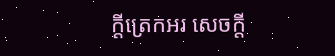ក្តីត្រេកអរ សេចក្តី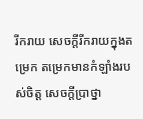រីករាយ សេចក្តីរីករាយក្នុងតម្រេក តម្រេកមានកំឡាំងរបស់ចិត្ត សេចក្តីប្រាថ្នា